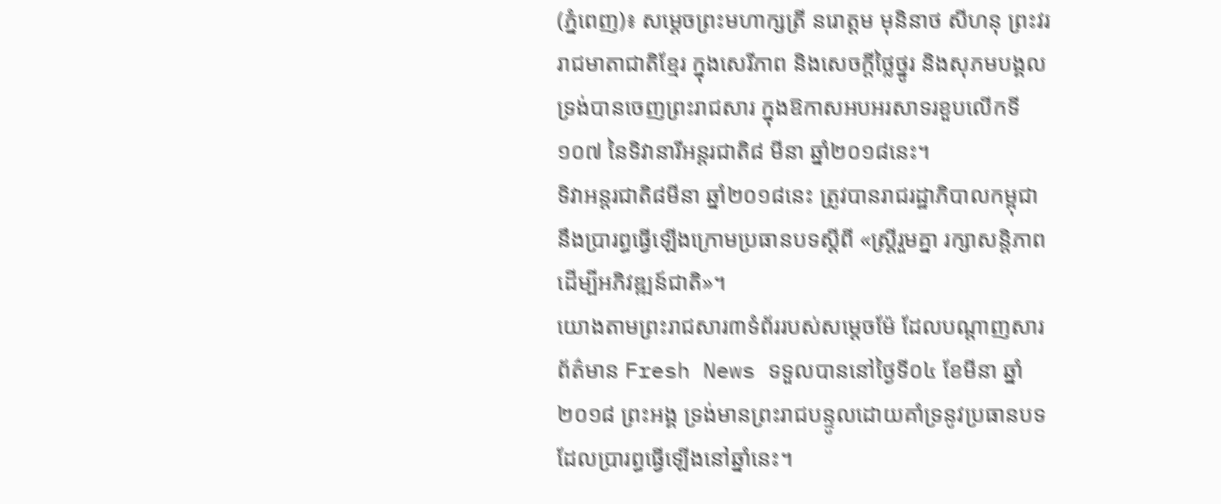(ភ្នំពេញ)៖ សម្តេចព្រះមហាក្សត្រី នរោត្តម មុនិនាថ សីហនុ ព្រះវររាជមាតាជាតិខ្មែរ ក្នុងសេរីភាព និងសេចក្តីថ្លៃថ្នូរ និងសុភមបង្គល ទ្រង់បានចេញព្រះរាជសារ ក្នុងឱកាសអបអរសាទរខួបលើកទី១០៧ នៃទិវានារីអន្តរជាតិ៨ មីនា ឆ្នាំ២០១៨នេះ។
ទិវាអន្តរជាតិ៨មីនា ឆ្នាំ២០១៨នេះ ត្រូវបានរាជរដ្ឋាភិបាលកម្ពុជា នឹងប្រារព្ធធ្វើឡើងក្រោមប្រធានបទស្តីពី «ស្រ្តីរួមគ្នា រក្សាសន្តិភាព ដើម្បីអភិវឌ្ឍន៍ជាតិ»។
យោងតាមព្រះរាជសារ៣ទំព័ររបស់សម្តេចម៉ែ ដែលបណ្តាញសារព័ត៌មាន Fresh News ទទួលបាននៅថ្ងៃទី០៤ ខែមីនា ឆ្នាំ២០១៨ ព្រះអង្គ ទ្រង់មានព្រះរាជបន្ទូលដោយគាំទ្រនូវប្រធានបទ ដែលប្រារព្ធធ្វើឡើងនៅឆ្នាំនេះ។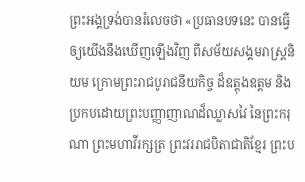ព្រះអង្គទ្រង់បានរំលេចថា «ប្រធានបទនេះ បានធ្វើឲ្យយើងនឹងឃើញឡើងវិញ ពីសម័យសង្គមរាស្រ្តនិយម ក្រោមព្រះរាជបូរាជនីយកិច្ច ដ៏ឧត្តុងឧត្តម និងប្រកបដោយព្រះបញ្ញាញាណដ៏ឈ្លាសវៃ នៃព្រះករុណា ព្រះមហាវីរក្សត្រ ព្រះវររាជបិតាជាតិខ្មែរ ព្រះប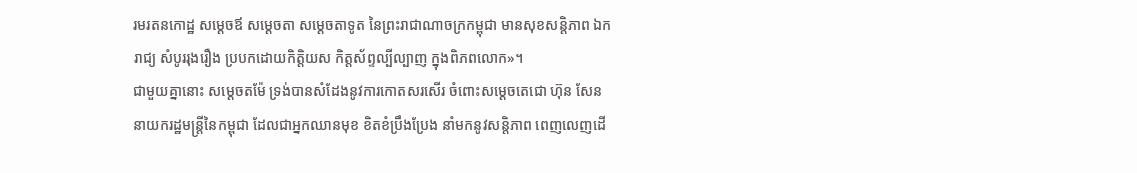រមរតនកោដ្ឋ សម្តេចឪ សម្តេចតា សម្តេចតាទូត នៃព្រះរាជាណាចក្រកម្ពុជា មានសុខសន្តិភាព ឯករាជ្យ សំបូររុងរឿង ប្របកដោយកិត្តិយស កិត្តស័ព្ទល្បីល្បាញ ក្នុងពិភពលោក»។
ជាមួយគ្នានោះ សម្តេចតម៉ែ ទ្រង់បានសំដែងនូវការកោតសរសើរ ចំពោះសម្តេចតេជោ ហ៊ុន សែន នាយករដ្ឋមន្រ្តីនៃកម្ពុជា ដែលជាអ្នកឈានមុខ ខិតខំប្រឹងប្រែង នាំមកនូវសន្តិភាព ពេញលេញដើ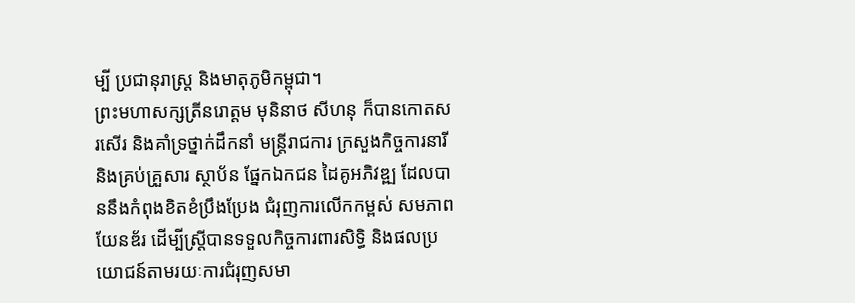ម្បី ប្រជានុរាស្រ្ត និងមាតុភូមិកម្ពុជា។
ព្រះមហាសក្សត្រីនរោត្តម មុនិនាថ សីហនុ ក៏បានកោតសរសើរ និងគាំទ្រថ្នាក់ដឹកនាំ មន្រ្តីរាជការ ក្រសួងកិច្ចការនារី និងគ្រប់គ្រួសារ ស្ថាប័ន ផ្នែកឯកជន ដៃគូអភិវឌ្ឍ ដែលបាននឹងកំពុងខិតខំប្រឹងប្រែង ជំរុញការលើកកម្ពស់ សមភាពយែនឌ័រ ដើម្បីស្រ្តីបានទទួលកិច្ចការពារសិទ្ធិ និងផលប្រយោជន៍តាមរយៈការជំរុញសមា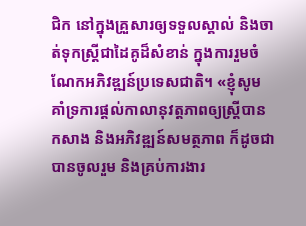ជិក នៅក្នុងគ្រួសារឲ្យទទួលស្គាល់ និងចាត់ទុកស្រ្តីជាដៃគូដ៏សំខាន់ ក្នុងការរួមចំណែកអភិវឌ្ឍន៍ប្រទេសជាតិ។ «ខ្ញុំសូមគាំទ្រការផ្តល់កាលានុវត្តភាពឲ្យស្រ្តីបានកសាង និងអភិវឌ្ឍន៍សមត្ថភាព ក៏ដូចជា បានចូលរួម និងគ្រប់ការងារ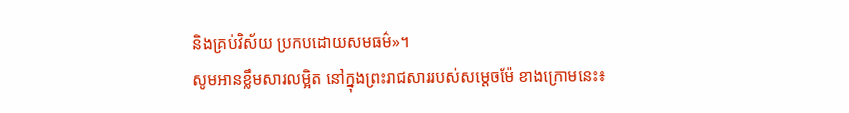និងគ្រប់វិស័យ ប្រកបដោយសមធម៌»។
សូមអានខ្លឹមសារលម្អិត នៅក្នុងព្រះរាជសាររបស់សម្តេចម៉ែ ខាងក្រោមនេះ៖